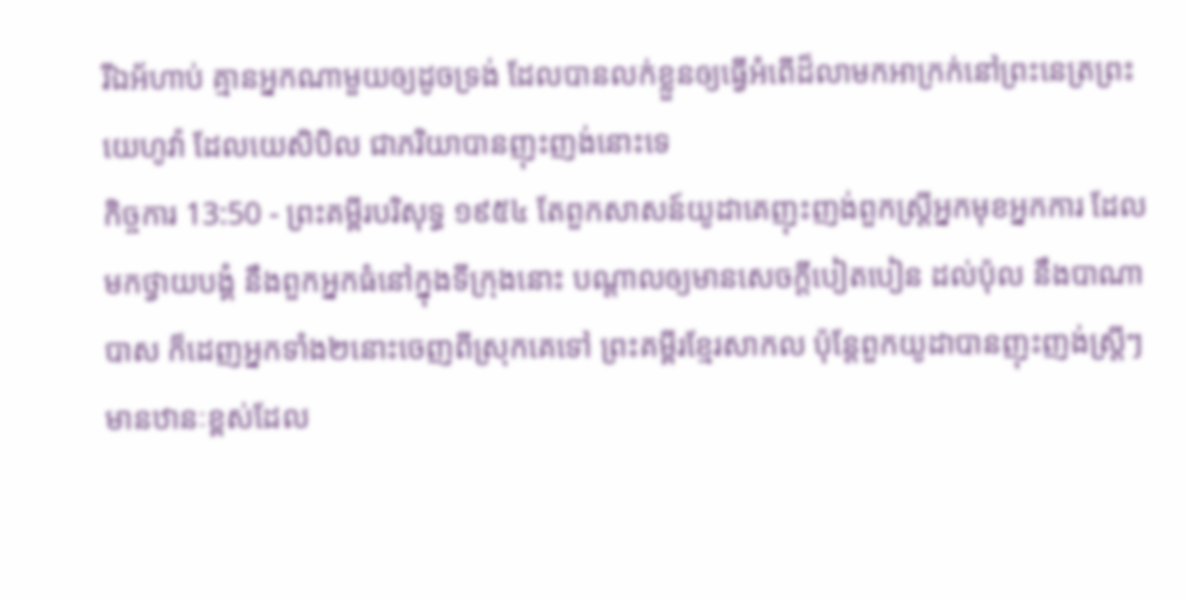រីឯអ័ហាប់ គ្មានអ្នកណាមួយឲ្យដូចទ្រង់ ដែលបានលក់ខ្លួនឲ្យធ្វើអំពើដ៏លាមកអាក្រក់នៅព្រះនេត្រព្រះយេហូវ៉ា ដែលយេសិបិល ជាភរិយាបានញុះញង់នោះទេ
កិច្ចការ 13:50 - ព្រះគម្ពីរបរិសុទ្ធ ១៩៥៤ តែពួកសាសន៍យូដាគេញុះញង់ពួកស្ត្រីអ្នកមុខអ្នកការ ដែលមកថ្វាយបង្គំ នឹងពួកអ្នកធំនៅក្នុងទីក្រុងនោះ បណ្តាលឲ្យមានសេចក្ដីបៀតបៀន ដល់ប៉ុល នឹងបាណាបាស ក៏ដេញអ្នកទាំង២នោះចេញពីស្រុកគេទៅ ព្រះគម្ពីរខ្មែរសាកល ប៉ុន្តែពួកយូដាបានញុះញង់ស្ត្រីៗមានឋានៈខ្ពស់ដែល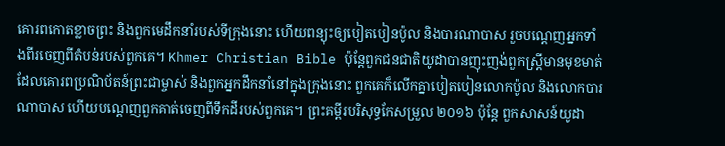គោរពកោតខ្លាចព្រះ និងពួកមេដឹកនាំរបស់ទីក្រុងនោះ ហើយពន្យុះឲ្យបៀតបៀនប៉ូល និងបារណាបាស រួចបណ្ដេញអ្នកទាំងពីរចេញពីតំបន់របស់ពួកគេ។ Khmer Christian Bible ប៉ុន្ដែពួកជនជាតិយូដាបានញុះញង់ពួកស្ដ្រីមានមុខមាត់ ដែលគោរពប្រណិប័តន៍ព្រះជាម្ចាស់ និងពួកអ្នកដឹកនាំនៅក្នុងក្រុងនោះ ពួកគេក៏លើកគ្នាបៀតបៀនលោកប៉ូល និងលោកបារណាបាស ហើយបណ្ដេញពួកគាត់ចេញពីទឹកដីរបស់ពួកគេ។ ព្រះគម្ពីរបរិសុទ្ធកែសម្រួល ២០១៦ ប៉ុន្តែ ពួកសាសន៍យូដា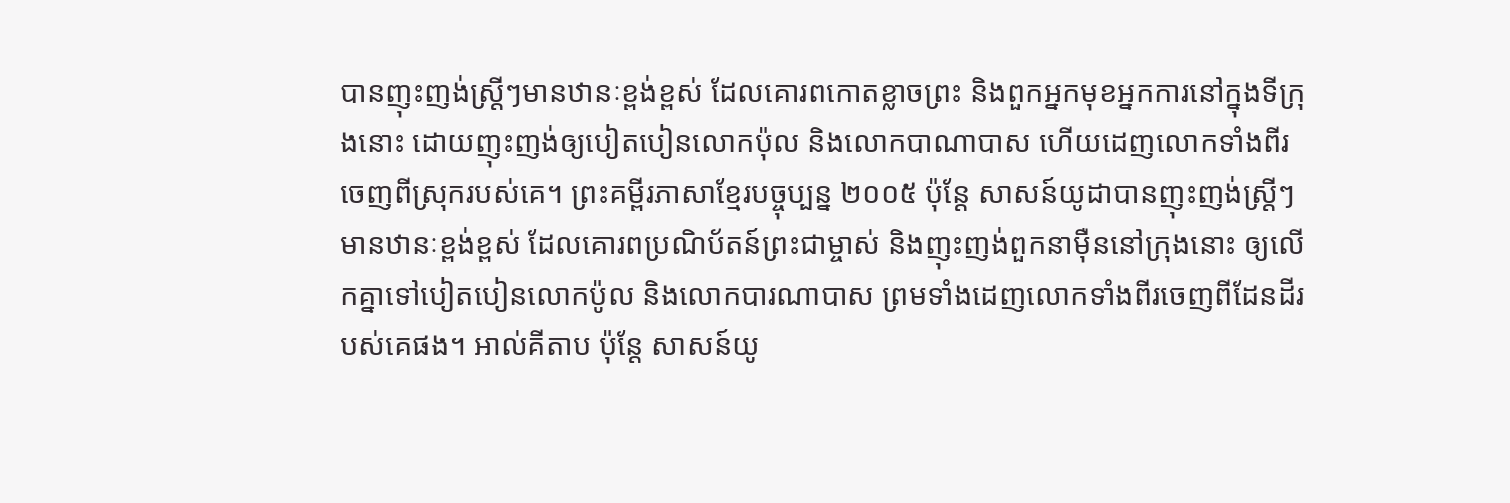បានញុះញង់ស្ត្រីៗមានឋានៈខ្ពង់ខ្ពស់ ដែលគោរពកោតខ្លាចព្រះ និងពួកអ្នកមុខអ្នកការនៅក្នុងទីក្រុងនោះ ដោយញុះញង់ឲ្យបៀតបៀនលោកប៉ុល និងលោកបាណាបាស ហើយដេញលោកទាំងពីរចេញពីស្រុករបស់គេ។ ព្រះគម្ពីរភាសាខ្មែរបច្ចុប្បន្ន ២០០៥ ប៉ុន្តែ សាសន៍យូដាបានញុះញង់ស្ត្រីៗមានឋានៈខ្ពង់ខ្ពស់ ដែលគោរពប្រណិប័តន៍ព្រះជាម្ចាស់ និងញុះញង់ពួកនាម៉ឺននៅក្រុងនោះ ឲ្យលើកគ្នាទៅបៀតបៀនលោកប៉ូល និងលោកបារណាបាស ព្រមទាំងដេញលោកទាំងពីរចេញពីដែនដីរបស់គេផង។ អាល់គីតាប ប៉ុន្ដែ សាសន៍យូ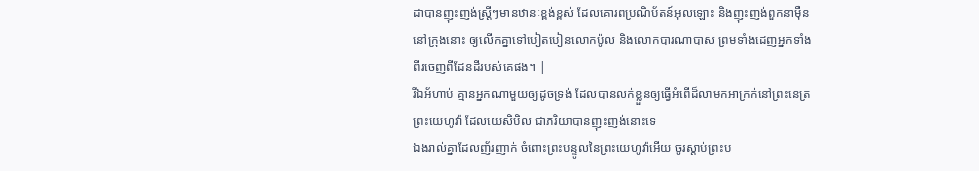ដាបានញុះញង់ស្ដ្រីៗមានឋានៈខ្ពង់ខ្ពស់ ដែលគោរពប្រណិប័តន៍អុលឡោះ និងញុះញង់ពួកនាម៉ឺននៅក្រុងនោះ ឲ្យលើកគ្នាទៅបៀតបៀនលោកប៉ូល និងលោកបារណាបាស ព្រមទាំងដេញអ្នកទាំងពីរចេញពីដែនដីរបស់គេផង។ |
រីឯអ័ហាប់ គ្មានអ្នកណាមួយឲ្យដូចទ្រង់ ដែលបានលក់ខ្លួនឲ្យធ្វើអំពើដ៏លាមកអាក្រក់នៅព្រះនេត្រព្រះយេហូវ៉ា ដែលយេសិបិល ជាភរិយាបានញុះញង់នោះទេ
ឯងរាល់គ្នាដែលញ័រញាក់ ចំពោះព្រះបន្ទូលនៃព្រះយេហូវ៉ាអើយ ចូរស្តាប់ព្រះប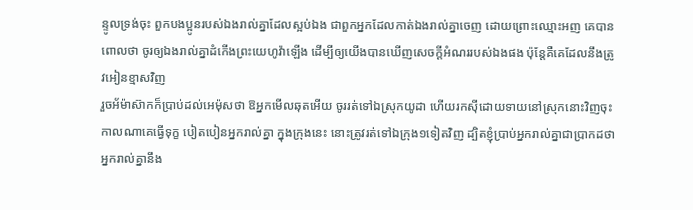ន្ទូលទ្រង់ចុះ ពួកបងប្អូនរបស់ឯងរាល់គ្នាដែលស្អប់ឯង ជាពួកអ្នកដែលកាត់ឯងរាល់គ្នាចេញ ដោយព្រោះឈ្មោះអញ គេបានពោលថា ចូរឲ្យឯងរាល់គ្នាដំកើងព្រះយេហូវ៉ាឡើង ដើម្បីឲ្យយើងបានឃើញសេចក្ដីអំណររបស់ឯងផង ប៉ុន្តែគឺគេដែលនឹងត្រូវអៀនខ្មាសវិញ
រួចអ័ម៉ាស៊ាកក៏ប្រាប់ដល់អេម៉ុសថា ឱអ្នកមើលឆុតអើយ ចូររត់ទៅឯស្រុកយូដា ហើយរកស៊ីដោយទាយនៅស្រុកនោះវិញចុះ
កាលណាគេធ្វើទុក្ខ បៀតបៀនអ្នករាល់គ្នា ក្នុងក្រុងនេះ នោះត្រូវរត់ទៅឯក្រុង១ទៀតវិញ ដ្បិតខ្ញុំប្រាប់អ្នករាល់គ្នាជាប្រាកដថា អ្នករាល់គ្នានឹង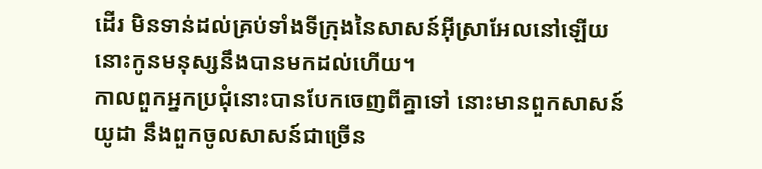ដើរ មិនទាន់ដល់គ្រប់ទាំងទីក្រុងនៃសាសន៍អ៊ីស្រាអែលនៅឡើយ នោះកូនមនុស្សនឹងបានមកដល់ហើយ។
កាលពួកអ្នកប្រជុំនោះបានបែកចេញពីគ្នាទៅ នោះមានពួកសាសន៍យូដា នឹងពួកចូលសាសន៍ជាច្រើន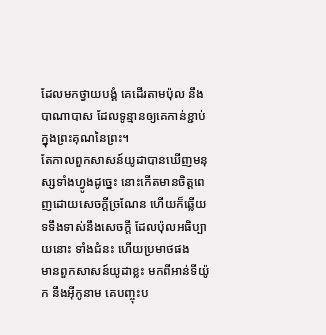ដែលមកថ្វាយបង្គំ គេដើរតាមប៉ុល នឹងបាណាបាស ដែលទូន្មានឲ្យគេកាន់ខ្ជាប់ក្នុងព្រះគុណនៃព្រះ។
តែកាលពួកសាសន៍យូដាបានឃើញមនុស្សទាំងហ្វូងដូច្នេះ នោះកើតមានចិត្តពេញដោយសេចក្ដីច្រណែន ហើយក៏ឆ្លើយទទឹងទាស់នឹងសេចក្ដី ដែលប៉ុលអធិប្បាយនោះ ទាំងជំនះ ហើយប្រមាថផង
មានពួកសាសន៍យូដាខ្លះ មកពីអាន់ទីយ៉ូក នឹងអ៊ីកូនាម គេបញ្ចុះប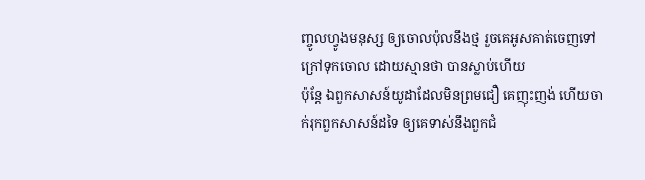ញ្ចូលហ្វូងមនុស្ស ឲ្យចោលប៉ុលនឹងថ្ម រួចគេអូសគាត់ចេញទៅក្រៅទុកចោល ដោយស្មានថា បានស្លាប់ហើយ
ប៉ុន្តែ ឯពួកសាសន៍យូដាដែលមិនព្រមជឿ គេញុះញង់ ហើយចាក់រុកពួកសាសន៍ដទៃ ឲ្យគេទាស់នឹងពួកជំ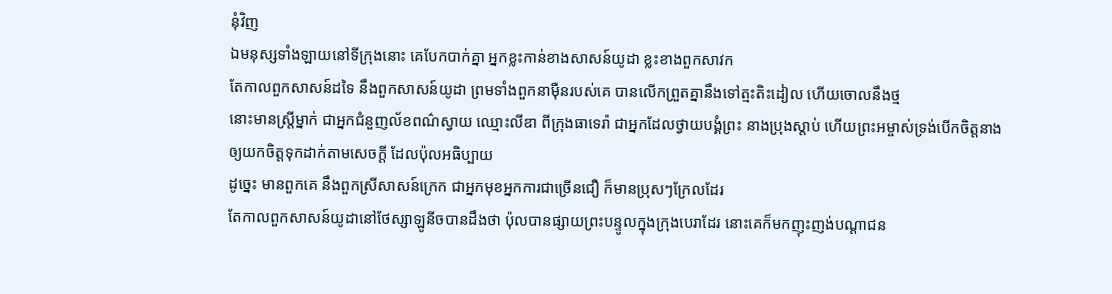នុំវិញ
ឯមនុស្សទាំងឡាយនៅទីក្រុងនោះ គេបែកបាក់គ្នា អ្នកខ្លះកាន់ខាងសាសន៍យូដា ខ្លះខាងពួកសាវក
តែកាលពួកសាសន៍ដទៃ នឹងពួកសាសន៍យូដា ព្រមទាំងពួកនាម៉ឺនរបស់គេ បានលើកព្រួតគ្នានឹងទៅត្មះតិះដៀល ហើយចោលនឹងថ្ម
នោះមានស្ត្រីម្នាក់ ជាអ្នកជំនួញល័ខពណ៌ស្វាយ ឈ្មោះលីឌា ពីក្រុងធាទេរ៉ា ជាអ្នកដែលថ្វាយបង្គំព្រះ នាងប្រុងស្តាប់ ហើយព្រះអម្ចាស់ទ្រង់បើកចិត្តនាង ឲ្យយកចិត្តទុកដាក់តាមសេចក្ដី ដែលប៉ុលអធិប្បាយ
ដូច្នេះ មានពួកគេ នឹងពួកស្រីសាសន៍ក្រេក ជាអ្នកមុខអ្នកការជាច្រើនជឿ ក៏មានប្រុសៗក្រែលដែរ
តែកាលពួកសាសន៍យូដានៅថែស្សាឡូនីចបានដឹងថា ប៉ុលបានផ្សាយព្រះបន្ទូលក្នុងក្រុងបេរាដែរ នោះគេក៏មកញុះញង់បណ្តាជន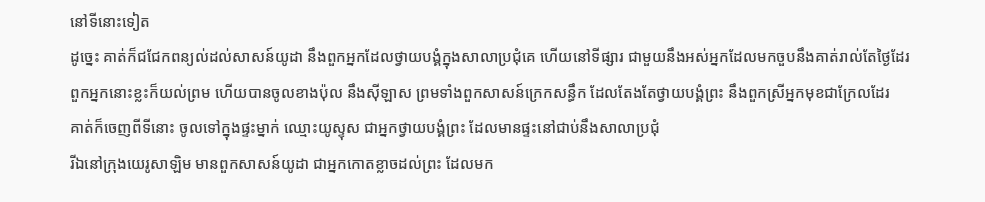នៅទីនោះទៀត
ដូច្នេះ គាត់ក៏ជជែកពន្យល់ដល់សាសន៍យូដា នឹងពួកអ្នកដែលថ្វាយបង្គំក្នុងសាលាប្រជុំគេ ហើយនៅទីផ្សារ ជាមួយនឹងអស់អ្នកដែលមកចួបនឹងគាត់រាល់តែថ្ងៃដែរ
ពួកអ្នកនោះខ្លះក៏យល់ព្រម ហើយបានចូលខាងប៉ុល នឹងស៊ីឡាស ព្រមទាំងពួកសាសន៍ក្រេកសន្ធឹក ដែលតែងតែថ្វាយបង្គំព្រះ នឹងពួកស្រីអ្នកមុខជាក្រែលដែរ
គាត់ក៏ចេញពីទីនោះ ចូលទៅក្នុងផ្ទះម្នាក់ ឈ្មោះយូស្ទុស ជាអ្នកថ្វាយបង្គំព្រះ ដែលមានផ្ទះនៅជាប់នឹងសាលាប្រជុំ
រីឯនៅក្រុងយេរូសាឡិម មានពួកសាសន៍យូដា ជាអ្នកកោតខ្លាចដល់ព្រះ ដែលមក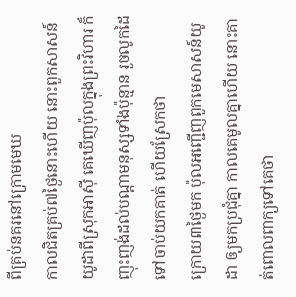ពីគ្រប់នគរនៅក្រោមមេឃ
កាលជិតគ្រប់៧ថ្ងៃនោះហើយ នោះពួកសាសន៍យូដាពីស្រុកអាស៊ី គេឃើញប៉ុលក្នុងព្រះវិហារ ក៏ញុះញង់ដល់បណ្តាមនុស្សទាំងប៉ុន្មាន រួចលូកដៃទៅចាប់យកគាត់ ហើយស្រែកថា
ក្រោយ៣ថ្ងៃមក ប៉ុលអញ្ជើញពួកមេសាសន៍យូដា ឲ្យមកប្រជុំគ្នា កាលគេមូលគ្នាហើយ នោះគាត់ពោលពាក្យទៅគេថា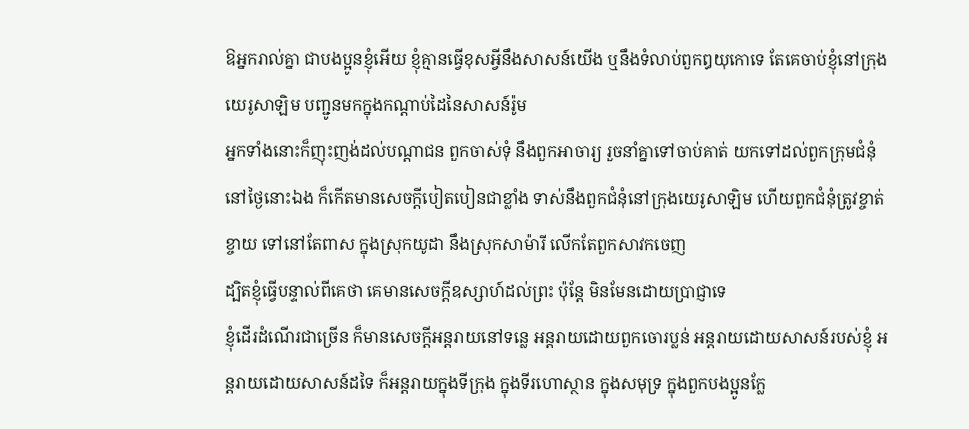ឱអ្នករាល់គ្នា ជាបងប្អូនខ្ញុំអើយ ខ្ញុំគ្មានធ្វើខុសអ្វីនឹងសាសន៍យើង ឬនឹងទំលាប់ពួកឰយុកោទេ តែគេចាប់ខ្ញុំនៅក្រុងយេរូសាឡិម បញ្ជូនមកក្នុងកណ្តាប់ដៃនៃសាសន៍រ៉ូម
អ្នកទាំងនោះក៏ញុះញង់ដល់បណ្តាជន ពួកចាស់ទុំ នឹងពួកអាចារ្យ រួចនាំគ្នាទៅចាប់គាត់ យកទៅដល់ពួកក្រុមជំនុំ
នៅថ្ងៃនោះឯង ក៏កើតមានសេចក្ដីបៀតបៀនជាខ្លាំង ទាស់នឹងពួកជំនុំនៅក្រុងយេរូសាឡិម ហើយពួកជំនុំត្រូវខ្ចាត់ខ្ចាយ ទៅនៅតែពាស ក្នុងស្រុកយូដា នឹងស្រុកសាម៉ារី លើកតែពួកសាវកចេញ
ដ្បិតខ្ញុំធ្វើបន្ទាល់ពីគេថា គេមានសេចក្ដីឧស្សាហ៍ដល់ព្រះ ប៉ុន្តែ មិនមែនដោយប្រាជ្ញាទេ
ខ្ញុំដើរដំណើរជាច្រើន ក៏មានសេចក្ដីអន្តរាយនៅទន្លេ អន្តរាយដោយពួកចោរប្លន់ អន្តរាយដោយសាសន៍របស់ខ្ញុំ អន្តរាយដោយសាសន៍ដទៃ ក៏អន្តរាយក្នុងទីក្រុង ក្នុងទីរហោស្ថាន ក្នុងសមុទ្រ ក្នុងពួកបងប្អូនក្លែ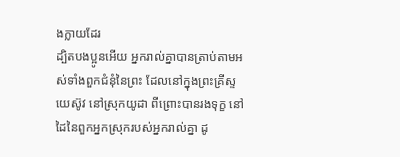ងក្លាយដែរ
ដ្បិតបងប្អូនអើយ អ្នករាល់គ្នាបានត្រាប់តាមអស់ទាំងពួកជំនុំនៃព្រះ ដែលនៅក្នុងព្រះគ្រីស្ទយេស៊ូវ នៅស្រុកយូដា ពីព្រោះបានរងទុក្ខ នៅដៃនៃពួកអ្នកស្រុករបស់អ្នករាល់គ្នា ដូ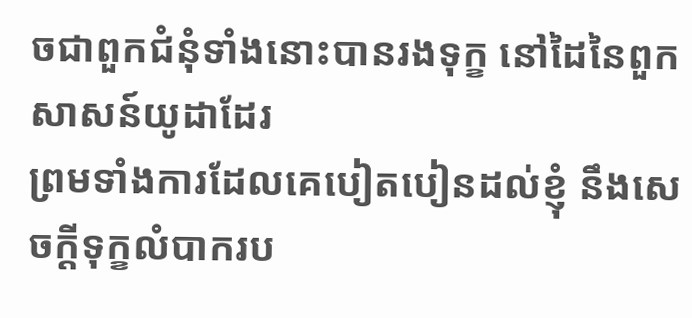ចជាពួកជំនុំទាំងនោះបានរងទុក្ខ នៅដៃនៃពួកសាសន៍យូដាដែរ
ព្រមទាំងការដែលគេបៀតបៀនដល់ខ្ញុំ នឹងសេចក្ដីទុក្ខលំបាករប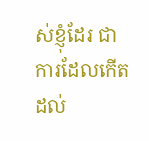ស់ខ្ញុំដែរ ជាការដែលកើតដល់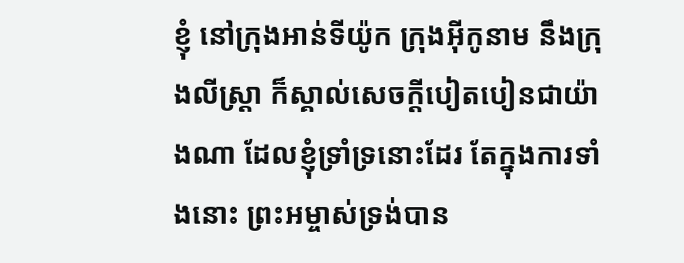ខ្ញុំ នៅក្រុងអាន់ទីយ៉ូក ក្រុងអ៊ីកូនាម នឹងក្រុងលីស្ត្រា ក៏ស្គាល់សេចក្ដីបៀតបៀនជាយ៉ាងណា ដែលខ្ញុំទ្រាំទ្រនោះដែរ តែក្នុងការទាំងនោះ ព្រះអម្ចាស់ទ្រង់បាន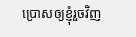ប្រោសឲ្យខ្ញុំរួចវិញ